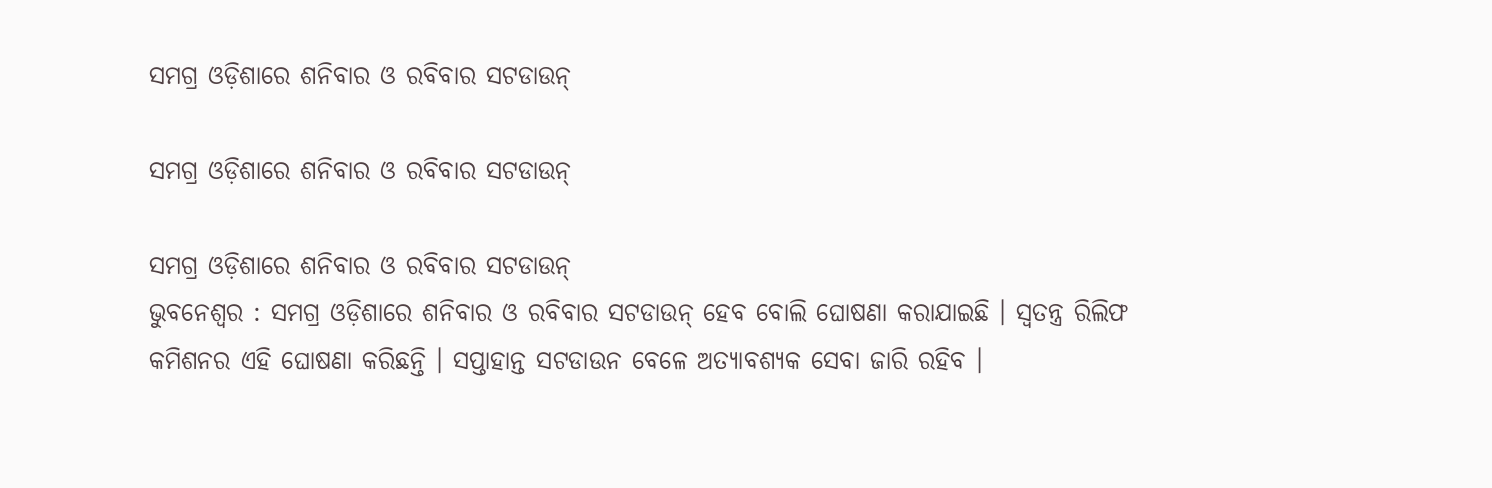ସମଗ୍ର ଓଡ଼ିଶାରେ ଶନିବାର ଓ ରବିବାର ସଟଡାଉନ୍

ସମଗ୍ର ଓଡ଼ିଶାରେ ଶନିବାର ଓ ରବିବାର ସଟଡାଉନ୍

ସମଗ୍ର ଓଡ଼ିଶାରେ ଶନିବାର ଓ ରବିବାର ସଟଡାଉନ୍
ଭୁବନେଶ୍ଵର : ସମଗ୍ର ଓଡ଼ିଶାରେ ଶନିବାର ଓ ରବିବାର ସଟଡାଉନ୍ ହେବ ବୋଲି ଘୋଷଣା କରାଯାଇଛି । ସ୍ବତନ୍ତ୍ର ରିଲିଫ କମିଶନର ଏହି ଘୋଷଣା କରିଛନ୍ତି । ସପ୍ତାହାନ୍ତ ସଟଡାଉନ ବେଳେ ଅତ୍ୟାବଶ୍ୟକ ସେବା ଜାରି ରହିବ ।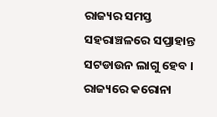ରାଜ୍ୟର ସମସ୍ତ ସହରାଞ୍ଚଳରେ ସପ୍ତାହାନ୍ତ ସଟଡାଉନ ଲାଗୁ ହେବ । ରାଜ୍ୟରେ କରୋନା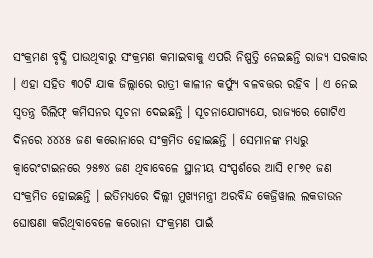ସଂକ୍ରମଣ ବୃଦ୍ଧି ପାଉଥିବାରୁ ସଂକ୍ରମଣ କମାଇବାକୁ ଏପରି ନିଷ୍ପତ୍ତି ନେଇଛନ୍ତି ରାଜ୍ୟ ସରକାର । ଏହା ସହିତ ୩୦ଟି ଯାକ ଜିଲ୍ଲାରେ ରାତ୍ରୀ କାଳୀନ କର୍ଫ୍ୟୁ ବଳବତ୍ତର ରହିବ । ଏ ନେଇ ସ୍ବତନ୍ତ୍ର ରିଲିଫ୍‌ କମିସନର ସୂଚନା ଦେଇଛନ୍ତି । ସୂଚନାଯୋଗ୍ୟଯେ, ରାଜ୍ୟରେ ଗୋଟିଏ ଦିନରେ ୪୪୪୫ ଜଣ କରୋନାରେ ସଂକ୍ରମିତ ହୋଇଛନ୍ତି । ସେମାନଙ୍କ ମଧ୍ୟରୁ କ୍ୱାରେଂଟାଇନରେ ୨୫୭୪ ଜଣ ଥିବାବେଳେ ସ୍ଥାନୀୟ ସଂସ୍ପର୍ଶରେ ଆସି ୧୮୭୧ ଜଣ ସଂକ୍ରମିତ ହୋଇଛନ୍ତି । ଇତିମଧ୍ୟରେ ଦିଲ୍ଲୀ ମୁଖ୍ୟମନ୍ତ୍ରୀ ଅରବିନ୍ଦ କେଜ୍ରିୱାଲ ଲକଡାଉନ ଘୋଷଣା କରିଥିବାବେଳେ କରୋନା ସଂକ୍ରମଣ ପାଇଁ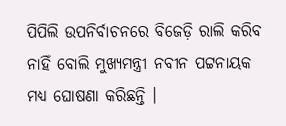ପିପିଲି ଉପନିର୍ବାଚନରେ ବିଜେଡ଼ି ରାଲି କରିବ ନାହିଁ ବୋଲି ମୁଖ୍ୟମନ୍ତ୍ରୀ ନବୀନ ପଟ୍ଟନାୟକ ମଧ୍ୟ ଘୋଷଣା କରିଛନ୍ତି ।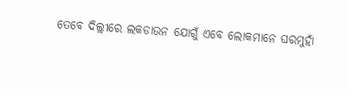ତେବେ ଦିଲ୍ଲୀରେ ଲକଡାଉନ ଯୋଗୁଁ ଏବେ ଲୋକମାନେ ଘରମୁହାଁ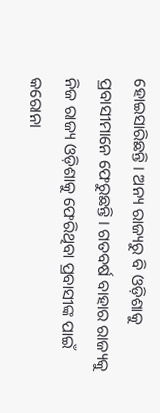ହୋଇସାରିଛନ୍ତି । ଅନ୍ୟ ରାଜ୍ୟରୁ ବି ଓଡ଼ିଶାକୁ ପ୍ରବାସୀମାନେ ଫେରୁଛନ୍ତି । ଗତବର୍ଷ ବାହାର ରାଜ୍ୟକୁ ନିଜ ରାଜ୍ୟ ଓଡ଼ିଶାକୁ ଫେରିଥିବା ପ୍ରବାସୀଙ୍କ ପାଇଁ କରୋନା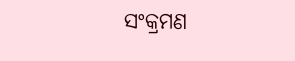ସଂକ୍ରମଣ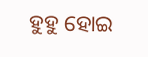ହୁହୁ ହୋଇ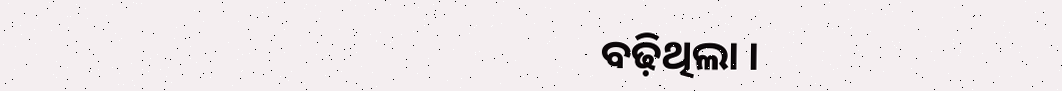ବଢ଼ିଥିଲା ।